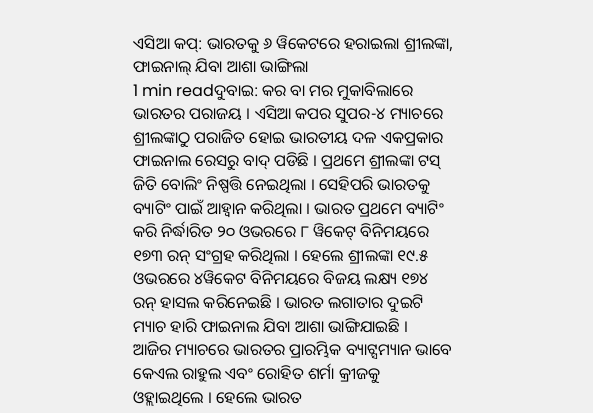ଏସିଆ କପ୍: ଭାରତକୁ ୬ ୱିକେଟରେ ହରାଇଲା ଶ୍ରୀଲଙ୍କା, ଫାଇନାଲ୍ ଯିବା ଆଶା ଭାଙ୍ଗିଲା
1 min readଦୁବାଇ: କର ବା ମର ମୁକାବିଲାରେ ଭାରତର ପରାଜୟ । ଏସିଆ କପର ସୁପର-୪ ମ୍ୟାଚରେ ଶ୍ରୀଲଙ୍କାଠୁ ପରାଜିତ ହୋଇ ଭାରତୀୟ ଦଳ ଏକପ୍ରକାର ଫାଇନାଲ ରେସରୁ ବାଦ୍ ପଡିଛି । ପ୍ରଥମେ ଶ୍ରୀଲଙ୍କା ଟସ୍ ଜିତି ବୋଲିଂ ନିଷ୍ପତ୍ତି ନେଇଥିଲା । ସେହିପରି ଭାରତକୁ ବ୍ୟାଟିଂ ପାଇଁ ଆହ୍ୱାନ କରିଥିଲା । ଭାରତ ପ୍ରଥମେ ବ୍ୟାଟିଂ କରି ନିର୍ଦ୍ଧାରିତ ୨୦ ଓଭରରେ ୮ ୱିକେଟ୍ ବିନିମୟରେ ୧୭୩ ରନ୍ ସଂଗ୍ରହ କରିଥିଲା । ହେଲେ ଶ୍ରୀଲଙ୍କା ୧୯.୫ ଓଭରରେ ୪ୱିକେଟ ବିନିମୟରେ ବିଜୟ ଲକ୍ଷ୍ୟ ୧୭୪ ରନ୍ ହାସଲ କରିନେଇଛି । ଭାରତ ଲଗାତାର ଦୁଇଟି ମ୍ୟାଚ ହାରି ଫାଇନାଲ ଯିବା ଆଶା ଭାଙ୍ଗିଯାଇଛି ।
ଆଜିର ମ୍ୟାଚରେ ଭାରତର ପ୍ରାରମ୍ଭିକ ବ୍ୟାଟ୍ସମ୍ୟାନ ଭାବେ କେଏଲ ରାହୁଲ ଏବଂ ରୋହିତ ଶର୍ମା କ୍ରୀଜକୁ ଓହ୍ଲାଇଥିଲେ । ହେଲେ ଭାରତ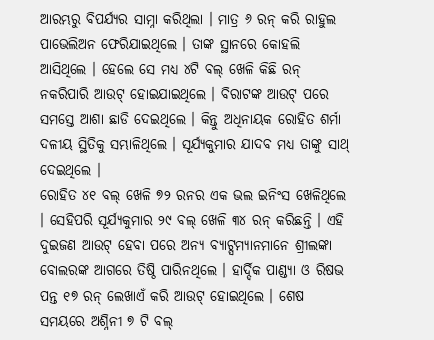ଆରମ୍ଭରୁ ବିପର୍ଯ୍ୟର ସାମ୍ନା କରିଥିଲା । ମାତ୍ର ୬ ରନ୍ କରି ରାହୁଲ ପାଭେଲିଅନ ଫେରିଯାଇଥିଲେ । ତାଙ୍କ ସ୍ଥାନରେ କୋହଲି ଆସିଥିଲେ । ହେଲେ ସେ ମଧ୍ୟ ୪ଟି ବଲ୍ ଖେଳି କିଛି ରନ୍ ନକରିପାରି ଆଉଟ୍ ହୋଇଯାଇଥିଲେ । ବିରାଟଙ୍କ ଆଉଟ୍ ପରେ ସମସ୍ତେ ଆଶା ଛାଡି ଦେଇଥିଲେ । କିନ୍ତୁ ଅଧିନାୟକ ରୋହିତ ଶର୍ମା ଦଳୀୟ ସ୍ଥିତିକୁ ସମ୍ଭାଳିଥିଲେ । ସୂର୍ଯ୍ୟକୁମାର ଯାଦବ ମଧ୍ୟ ତାଙ୍କୁ ସାଥ୍ ଦେଇଥିଲେ ।
ରୋହିତ ୪୧ ବଲ୍ ଖେଳି ୭୨ ରନର ଏକ ଭଲ ଇନିଂସ ଖେଳିଥିଲେ । ସେହିପରି ସୂର୍ଯ୍ୟକୁମାର ୨୯ ବଲ୍ ଖେଳି ୩୪ ରନ୍ କରିଛନ୍ତି । ଏହି ଦୁଇଜଣ ଆଉଟ୍ ହେବା ପରେ ଅନ୍ୟ ବ୍ୟାଟ୍ସମ୍ୟାନମାନେ ଶ୍ରୀଲଙ୍କା ବୋଲରଙ୍କ ଆଗରେ ତିଷ୍ଠି ପାରିନଥିଲେ । ହାର୍ଦ୍ଦିକ ପାଣ୍ଡ୍ୟା ଓ ରିଷଭ ପନ୍ତ ୧୭ ରନ୍ ଲେଖାଏଁ କରି ଆଉଟ୍ ହୋଇଥିଲେ । ଶେଷ ସମୟରେ ଅଶ୍ନିନୀ ୭ ଟି ବଲ୍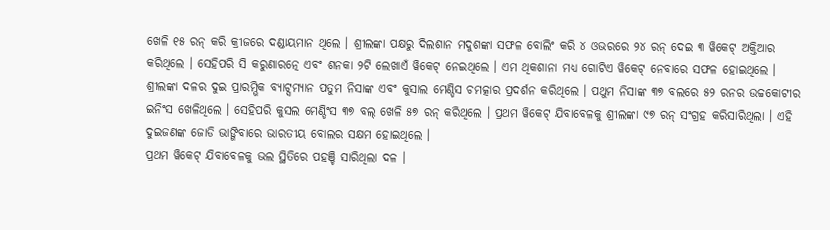ଖେଳି ୧୫ ରନ୍ କରି କ୍ରୀଜରେ ଦଣ୍ଡାୟମାନ ଥିଲେ । ଶ୍ରୀଲଙ୍କା ପକ୍ଷରୁ ଦିଲଶାନ ମଦୁଶଙ୍କା ସଫଳ ବୋଲିଂ କରି ୪ ଓଭରରେ ୨୪ ରନ୍ ଦେଇ ୩ ୱିକେଟ୍ ଅକ୍ତିଆର କରିଥିଲେ । ସେହିପରି ସି କରୁଣାରତ୍ନେ ଏବଂ ଶନକା ୨ଟି ଲେଖାଏଁ ୱିକେଟ୍ ନେଇଥିଲେ । ଏମ ଥିକଶାନା ମଧ୍ୟ ଗୋଟିଏ ୱିକେଟ୍ ନେବାରେ ସଫଳ ହୋଇଥିଲେ ।
ଶ୍ରୀଲଙ୍କା ଦଳର ଦୁଇ ପ୍ରାରମ୍ଭିକ ବ୍ୟାଟ୍ସମ୍ୟାନ ପତୁମ ନିସାଙ୍କ ଏବଂ କୁସାଲ ମେଣ୍ଡିସ ଚମତ୍କାର ପ୍ରଦର୍ଶନ କରିଥିଲେ । ପଥୁମ ନିସାଙ୍କ ୩୭ ବଲରେ ୫୨ ରନର ଉଚ୍ଚକୋଟୀର ଇନିଂସ ଖେଳିଥିଲେ । ସେହିପରି କୁସଲ ମେଣ୍ଡିଂସ ୩୭ ବଲ୍ ଖେଳି ୫୭ ରନ୍ କରିଥିଲେ । ପ୍ରଥମ ୱିକେଟ୍ ଯିବାବେଳକୁ ଶ୍ରୀଲଙ୍କା ୯୭ ରନ୍ ସଂଗ୍ରହ କରିସାରିଥିଲା । ଏହି ଦୁଇଜଣଙ୍କ ଜୋଡି ଭାଙ୍ଗିବାରେ ଭାରତୀୟ ବୋଲର ସକ୍ଷମ ହୋଇଥିଲେ ।
ପ୍ରଥମ ୱିକେଟ୍ ଯିବାବେଳକୁ ଭଲ ସ୍ଥିତିରେ ପହଞ୍ଚି ସାରିଥିଲା ଦଳ ।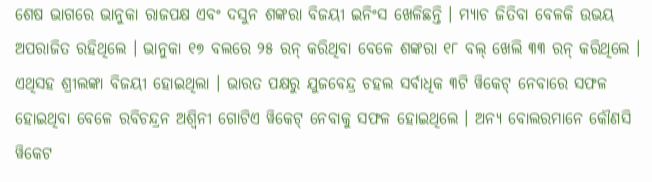ଶେଷ ଭାଗରେ ଭାନୁକା ରାଜପକ୍ଷ ଏବଂ ଦସୁନ ଶଙ୍କରା ବିଜୟୀ ଇନିଂସ ଖେଳିଛନ୍ତି । ମ୍ୟାଚ ଜିତିବା ବେଳକି ଉଭୟ ଅପରାଜିତ ରହିଥିଲେ । ଭାନୁକା ୧୭ ବଲରେ ୨୫ ରନ୍ କରିଥିବା ବେଳେ ଶଙ୍କରା ୧୮ ବଲ୍ ଖେଲି ୩୩ ରନ୍ କରିଥିଲେ । ଏଥିସହ ଶ୍ରୀଲଙ୍କା ବିଜୟୀ ହୋଇଥିଲା । ଭାରତ ପକ୍ଷରୁ ଯୁଜବେନ୍ଦ୍ର ଚହଲ ସର୍ବାଧିକ ୩ଟି ୱିକେଟ୍ ନେବାରେ ସଫଳ ହୋଇଥିବା ବେଳେ ରବିଚନ୍ଦ୍ରନ ଅଶ୍ୱିନୀ ଗୋଟିଏ ୱିକେଟ୍ ନେବାକୁ ସଫଳ ହୋଇଥିଲେ । ଅନ୍ୟ ବୋଲରମାନେ କୌଣସି ୱିକେଟ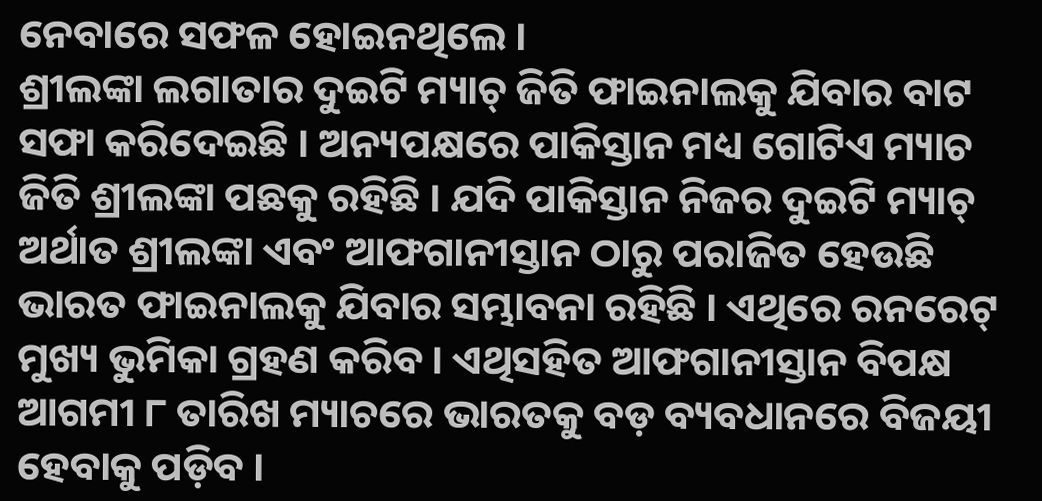ନେବାରେ ସଫଳ ହୋଇନଥିଲେ ।
ଶ୍ରୀଲଙ୍କା ଲଗାତାର ଦୁଇଟି ମ୍ୟାଚ୍ ଜିତି ଫାଇନାଲକୁ ଯିବାର ବାଟ ସଫା କରିଦେଇଛି । ଅନ୍ୟପକ୍ଷରେ ପାକିସ୍ତାନ ମଧ୍ୟ ଗୋଟିଏ ମ୍ୟାଚ ଜିତି ଶ୍ରୀଲଙ୍କା ପଛକୁ ରହିଛି । ଯଦି ପାକିସ୍ତାନ ନିଜର ଦୁଇଟି ମ୍ୟାଚ୍ ଅର୍ଥାତ ଶ୍ରୀଲଙ୍କା ଏବଂ ଆଫଗାନୀସ୍ତାନ ଠାରୁ ପରାଜିତ ହେଉଛି ଭାରତ ଫାଇନାଲକୁ ଯିବାର ସମ୍ଭାବନା ରହିଛି । ଏଥିରେ ରନରେଟ୍ ମୁଖ୍ୟ ଭୁମିକା ଗ୍ରହଣ କରିବ । ଏଥିସହିତ ଆଫଗାନୀସ୍ତାନ ବିପକ୍ଷ ଆଗମୀ ୮ ତାରିଖ ମ୍ୟାଚରେ ଭାରତକୁ ବଡ଼ ବ୍ୟବଧାନରେ ବିଜୟୀ ହେବାକୁ ପଡ଼ିବ ।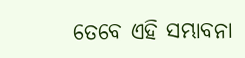ତେବେ ଏହି ସମ୍ଭାବନା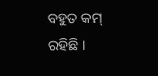ବହୁତ କମ୍ ରହିଛି ।